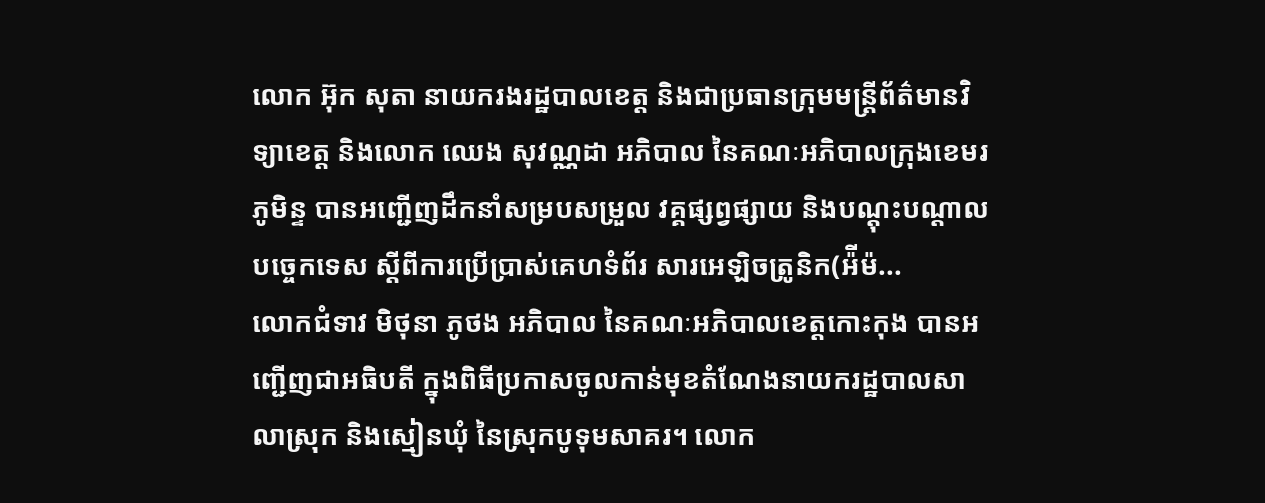លោក អ៊ុក សុតា នាយករងរដ្ឋបាលខេត្ត និងជាប្រធានក្រុមមន្ត្រីព័ត៌មានវិទ្យាខេត្ត និងលោក ឈេង សុវណ្ណដា អភិបាល នៃគណៈអភិបាលក្រុងខេមរភូមិន្ទ បានអញ្ជើញដឹកនាំសម្របសម្រួល វគ្គផ្សព្វផ្សាយ និងបណ្តុះបណ្តាលបច្ចេកទេស ស្តីពីការប្រើប្រាស់គេហទំព័រ សារអេឡិចត្រូនិក(អ៉ីម៉...
លោកជំទាវ មិថុនា ភូថង អភិបាល នៃគណៈអភិបាលខេត្តកោះកុង បានអញ្ជើញជាអធិបតី ក្នុងពិធីប្រកាសចូលកាន់មុខតំណែងនាយករដ្ឋបាលសាលាស្រុក និងស្មៀនឃុំ នៃស្រុកបូទុមសាគរ។ លោក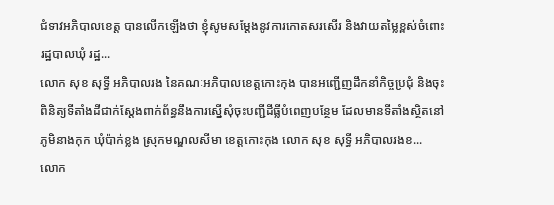ជំទាវអភិបាលខេត្ត បានលើកឡើងថា ខ្ញុំសូមសម្តែងនូវការកោតសរសើរ និងវាយតម្លៃខ្ពស់ចំពោះរដ្ឋបាលឃុំ រដ្ឋ...
លោក សុខ សុទ្ធី អភិបាលរង នៃគណៈអភិបាលខេត្តកោះកុង បានអញ្ជើញដឹកនាំកិច្ចប្រជុំ និងចុះពិនិត្យទីតាំងដីជាក់ស្តែងពាក់ព័ន្ធនឹងការស្នើសុំចុះបញ្ជីដីធ្លីបំពេញបន្ថែម ដែលមានទីតាំងស្ថិតនៅភូមិនាងកុក ឃុំប៉ាក់ខ្លង ស្រុកមណ្ឌលសីមា ខេត្តកោះកុង លោក សុខ សុទ្ធី អភិបាលរងខ...
លោក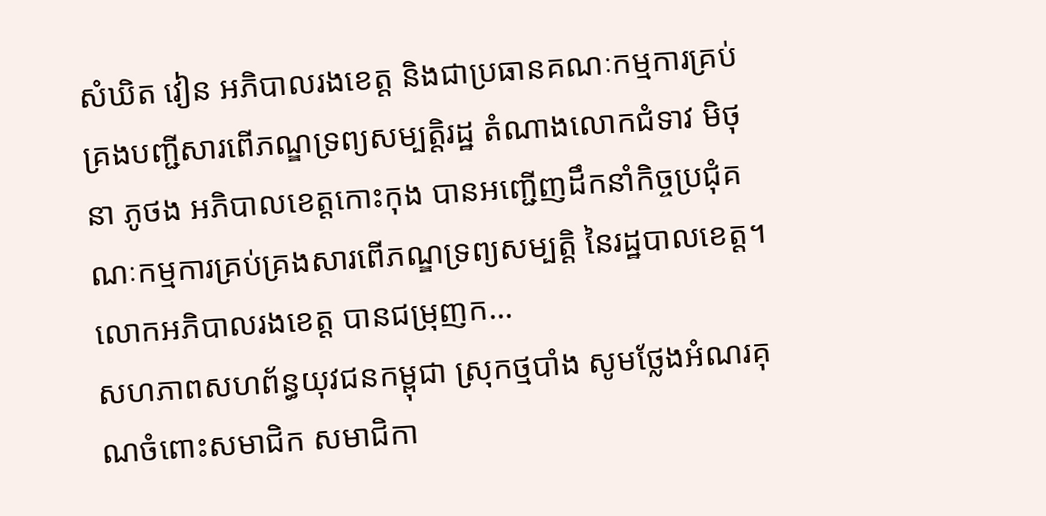សំឃិត វៀន អភិបាលរងខេត្ត និងជាប្រធានគណៈកម្មការគ្រប់គ្រងបញ្ជីសារពើភណ្ឌទ្រព្យសម្បត្តិរដ្ឋ តំណាងលោកជំទាវ មិថុនា ភូថង អភិបាលខេត្តកោះកុង បានអញ្ជើញដឹកនាំកិច្ចប្រជុំគណៈកម្មការគ្រប់គ្រងសារពើភណ្ឌទ្រព្យសម្បត្តិ នៃរដ្ឋបាលខេត្ត។ លោកអភិបាលរងខេត្ត បានជម្រុញក...
សហភាពសហព័ន្ធយុវជនកម្ពុជា ស្រុកថ្មបាំង សូមថ្លែងអំណរគុណចំពោះសមាជិក សមាជិកា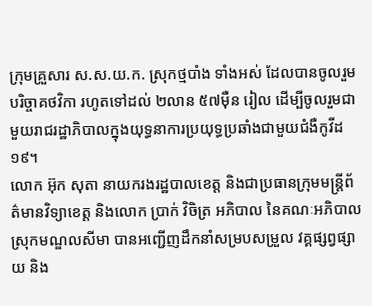ក្រុមគ្រួសារ ស.ស.យ.ក. ស្រុកថ្មបាំង ទាំងអស់ ដែលបានចូលរួមបរិច្ចាគថវិកា រហូតទៅដល់ ២លាន ៥៧ម៉ឺន រៀល ដើម្បីចូលរួមជាមួយរាជរដ្ឋាភិបាលក្នុងយុទ្ធនាការប្រយុទ្ធប្រឆាំងជាមួយជំងឺកូវីដ ១៩។
លោក អ៊ុក សុតា នាយករងរដ្ឋបាលខេត្ត និងជាប្រធានក្រុមមន្ត្រីព័ត៌មានវិទ្យាខេត្ត និងលោក ប្រាក់ វិចិត្រ អភិបាល នៃគណៈអភិបាលស្រុកមណ្ឌលសីមា បានអញ្ជើញដឹកនាំសម្របសម្រួល វគ្គផ្សព្វផ្សាយ និង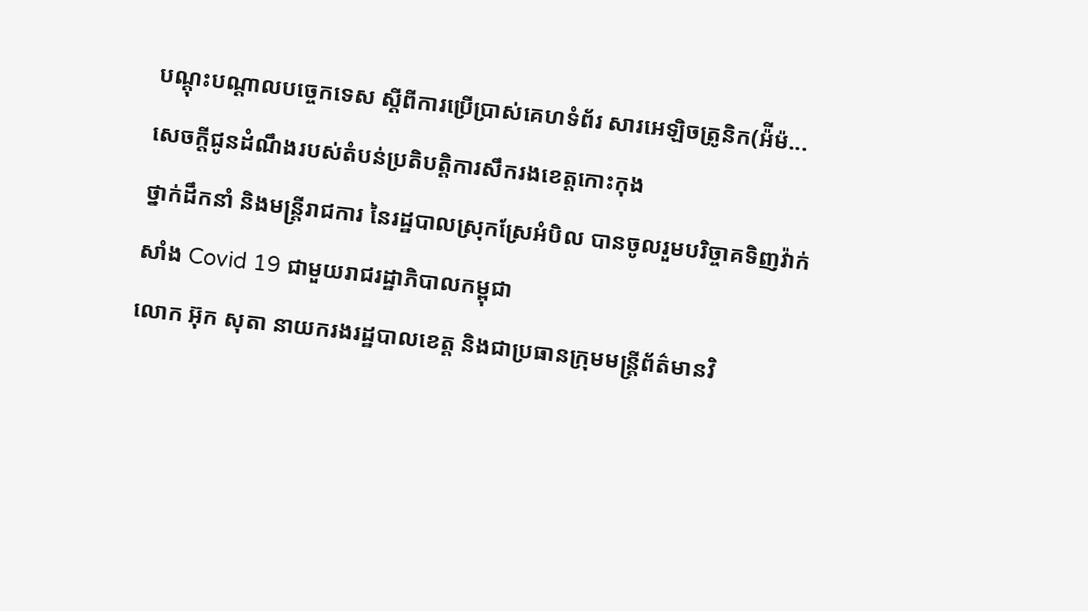បណ្តុះបណ្តាលបច្ចេកទេស ស្តីពីការប្រើប្រាស់គេហទំព័រ សារអេឡិចត្រូនិក(អ៉ីម៉...
សេចក្តីជូនដំណឹងរបស់តំបន់ប្រតិបត្តិការសឹករងខេត្តកោះកុង
ថ្នាក់ដឹកនាំ និងមន្រ្តីរាជការ នៃរដ្ឋបាលស្រុកស្រែអំបិល បានចូលរួមបរិច្ចាគទិញវ៉ាក់សាំង Covid 19 ជាមួយរាជរដ្ឋាភិបាលកម្ពុជា
លោក អ៊ុក សុតា នាយករងរដ្ឋបាលខេត្ត និងជាប្រធានក្រុមមន្ត្រីព័ត៌មានវិ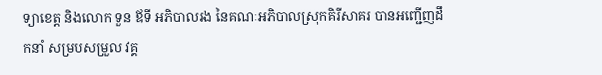ទ្យាខេត្ត និងលោក ទួន ឪទី អភិបាលរង នៃគណៈអភិបាលស្រុកគិរីសាគរ បានអញ្ជើញដឹកនាំ សម្របសម្រួល វគ្គ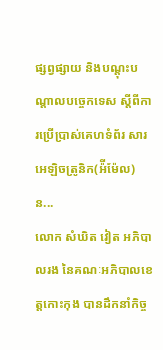ផ្សព្វផ្សាយ និងបណ្តុះបណ្តាលបច្ចេកទេស ស្តីពីការប្រើប្រាស់គេហទំព័រ សារអេឡិចត្រូនិក(អ៉ីម៉ែល) ន...
លោក សំឃិត វៀត អភិបាលរង នៃគណៈអភិបាលខេត្តកោះកុង បានដឹកនាំកិច្ច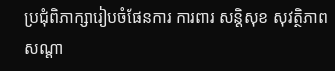ប្រជុំពិភាក្សារៀបចំផែនការ ការពារ សន្តិសុខ សុវត្ថិភាព សណ្ដា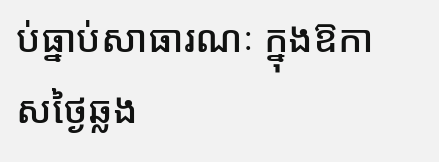ប់ធ្នាប់សាធារណៈ ក្នុងឱកាសថ្ងៃឆ្លង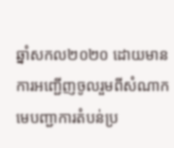ឆ្នាំសកល២០២០ ដោយមានការអញ្ជេីញចូលរួមពីសំណាកមេបញ្ជាការតំបន់ប្រ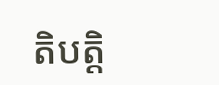តិបត្តិ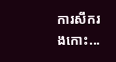ការសឹករងកោះ...